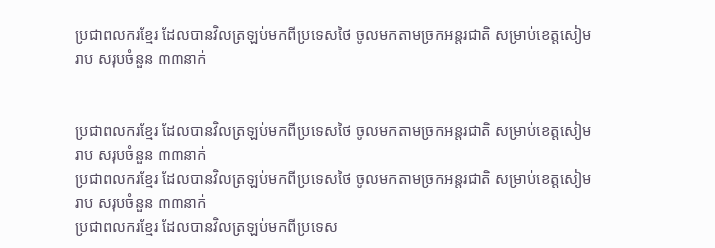ប្រជាពលករខ្មែរ ដែលបានវិលត្រឡប់មកពីប្រទេសថៃ ចូលមកតាមច្រកអន្តរជាតិ សម្រាប់ខេត្តសៀមរាប សរុបចំនួន ៣៣នាក់


ប្រជាពលករខ្មែរ ដែលបានវិលត្រឡប់មកពីប្រទេសថៃ ចូលមកតាមច្រកអន្តរជាតិ សម្រាប់ខេត្តសៀមរាប សរុបចំនួន ៣៣នាក់
ប្រជាពលករខ្មែរ ដែលបានវិលត្រឡប់មកពីប្រទេសថៃ ចូលមកតាមច្រកអន្តរជាតិ សម្រាប់ខេត្តសៀមរាប សរុបចំនួន ៣៣នាក់
ប្រជាពលករខ្មែរ ដែលបានវិលត្រឡប់មកពីប្រទេស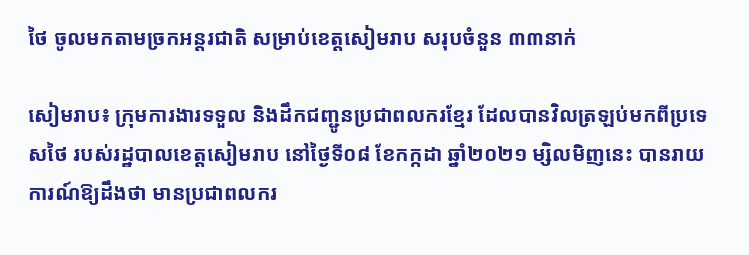ថៃ ចូលមកតាមច្រកអន្តរជាតិ សម្រាប់ខេត្តសៀមរាប សរុបចំនួន ៣៣នាក់

សៀមរាប៖ ក្រុមការងារទទួល និងដឹកជញ្ជូនប្រជាពលករខ្មែរ ដែលបានវិលត្រឡប់មកពីប្រទេសថៃ របស់រដ្ឋបាលខេត្តសៀមរាប នៅថ្ងៃទី០៨ ខែកក្កដា ឆ្នាំ២០២១ ម្សិលមិញនេះ បានរាយការណ៍ឱ្យដឹងថា មានប្រជាពលករ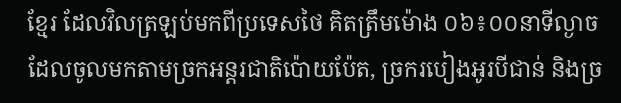ខ្មែរ ដែលវិលត្រឡប់មកពីប្រទេសថៃ គិតត្រឹមម៉ោង ០៦៖០០នាទីល្ងាច ដែលចូលមកតាមច្រកអន្តរជាតិប៉ោយប៉ែត, ច្រករបៀងអូរបីជាន់ និងច្រ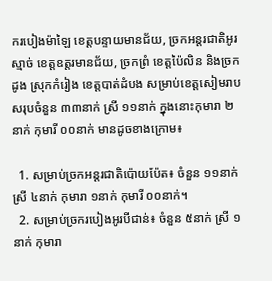ករបៀងម៉ាឡៃ ខេត្តបន្ទាយមានជ័យ, ច្រកអន្តរជាតិអូរស្មាច់ ខេត្តឧត្តរមានជ័យ, ច្រកព្រំ ខេត្តប៉ៃលិន និងច្រកដូង ស្រុកកំរៀង ខេត្តបាត់ដំបង សម្រាប់ខេត្តសៀមរាប សរុបចំនួន ៣៣នាក់ ស្រី ១១នាក់ ក្នុងនោះកុមារា ២នាក់ កុមារី ០០នាក់ មានដូចខាងក្រោម៖

  1. សម្រាប់ច្រកអន្តរជាតិប៉ោយប៉ែត៖ ចំនួន ១១នាក់ ស្រី ៤នាក់ កុមារា ១នាក់ កុមារី ០០នាក់។
  2. សម្រាប់ច្រករបៀងអូរបីជាន់៖ ចំនួន ៥នាក់ ស្រី ១នាក់ កុមារា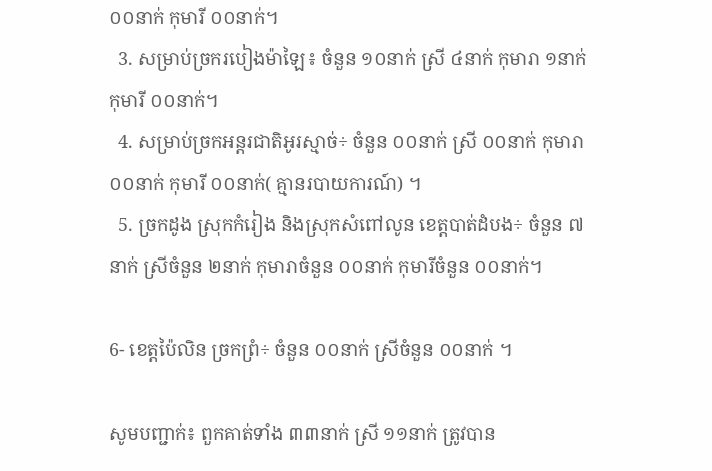០០នាក់ កុមារី ០០នាក់។
  3. សម្រាប់ច្រករបៀងម៉ាឡៃ៖ ចំនួន ១០នាក់ ស្រី ៤នាក់ កុមារា ១នាក់ កុមារី ០០នាក់។
  4. សម្រាប់ច្រកអន្តរជាតិអូរស្មាច់÷ ចំនួន ០០នាក់ ស្រី ០០នាក់ កុមារា ០០នាក់ កុមារី ០០នាក់( គ្មានរបាយការណ៍) ។
  5. ច្រកដូង ស្រុកកំរៀង និងស្រុកសំពៅលូន ខេត្តបាត់ដំបង÷ ចំនួន ៧នាក់ ស្រីចំនួន ២នាក់ កុមារាចំនួន ០០នាក់ កុមារីចំនួន ០០នាក់។

6- ខេត្តប៉ៃលិន ច្រកព្រំ÷ ចំនួន ០០នាក់ ស្រីចំនួន ០០នាក់ ។

សូមបញ្ជាក់៖ ពួកគាត់ទាំង ៣៣នាក់ ស្រី ១១នាក់ ត្រូវបាន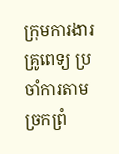ក្រុមការងារគ្រូពេទ្យ ប្រចាំការតាមច្រកព្រំ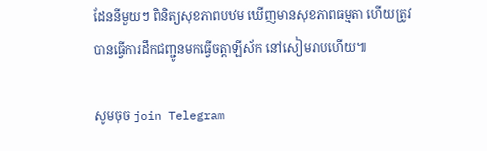ដែននីមួយៗ ពិនិត្យសុខភាពបឋម ឃើញមានសុខភាពធម្មតា ហើយត្រូវបានធ្វើការដឹកជញ្ជូនមកធ្វើចត្តាឡីស័ក នៅសៀមរាបហើយ៕

សូមចុច join Telegram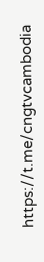https://t.me/cngtvcambodia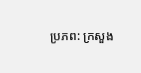ប្រភព: ក្រសួង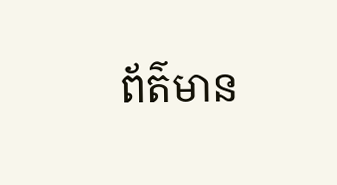ព័ត៌មាន